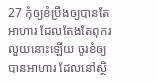27 កុំឲ្យខំប្រឹងឲ្យបានតែអាហារ ដែលតែងតែពុករលួយនោះឡើយ ចូរខំឲ្យបានអាហារ ដែលនៅស្ថិ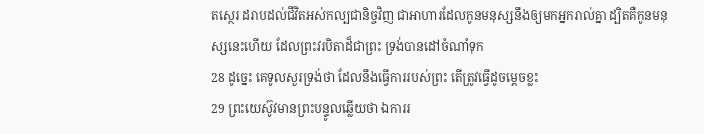តស្ថេរ ដរាបដល់ជីវិតអស់កល្បជានិច្ចវិញ ជាអាហារដែលកូនមនុស្សនឹងឲ្យមកអ្នករាល់គ្នា ដ្បិតគឺកូនមនុស្សនេះហើយ ដែលព្រះវរបិតាដ៏ជាព្រះ ទ្រង់បានដៅចំណាំទុក
28 ដូច្នេះ គេទូលសួរទ្រង់ថា ដែលនឹងធ្វើការរបស់ព្រះ តើត្រូវធ្វើដូចម្តេចខ្លះ
29 ព្រះយេស៊ូវមានព្រះបន្ទូលឆ្លើយថា ឯការរ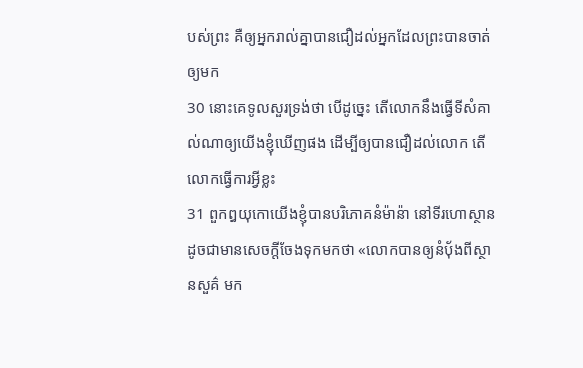បស់ព្រះ គឺឲ្យអ្នករាល់គ្នាបានជឿដល់អ្នកដែលព្រះបានចាត់ឲ្យមក
30 នោះគេទូលសួរទ្រង់ថា បើដូច្នេះ តើលោកនឹងធ្វើទីសំគាល់ណាឲ្យយើងខ្ញុំឃើញផង ដើម្បីឲ្យបានជឿដល់លោក តើលោកធ្វើការអ្វីខ្លះ
31 ពួកឰយុកោយើងខ្ញុំបានបរិភោគនំម៉ាន៉ា នៅទីរហោស្ថាន ដូចជាមានសេចក្តីចែងទុកមកថា «លោកបានឲ្យនំបុ័ងពីស្ថានសួគ៌ មក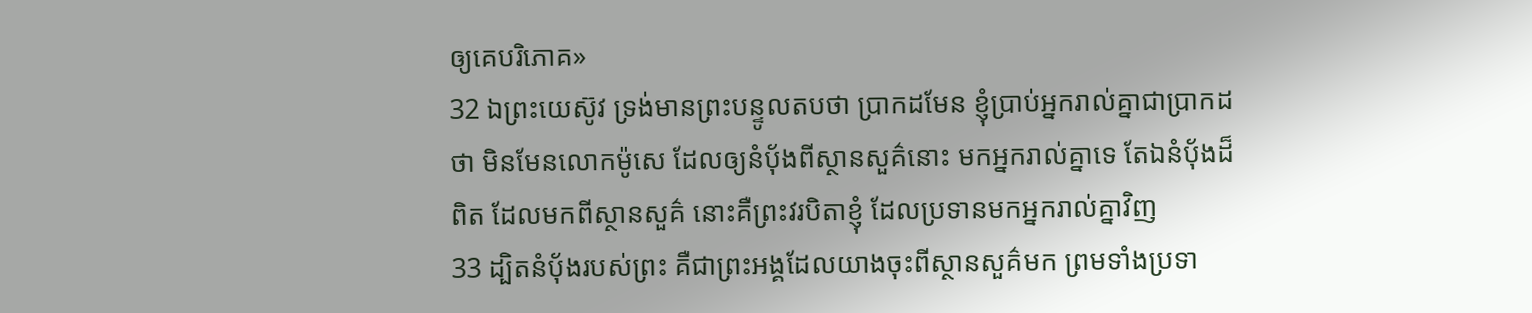ឲ្យគេបរិភោគ»
32 ឯព្រះយេស៊ូវ ទ្រង់មានព្រះបន្ទូលតបថា ប្រាកដមែន ខ្ញុំប្រាប់អ្នករាល់គ្នាជាប្រាកដថា មិនមែនលោកម៉ូសេ ដែលឲ្យនំបុ័ងពីស្ថានសួគ៌នោះ មកអ្នករាល់គ្នាទេ តែឯនំបុ័ងដ៏ពិត ដែលមកពីស្ថានសួគ៌ នោះគឺព្រះវរបិតាខ្ញុំ ដែលប្រទានមកអ្នករាល់គ្នាវិញ
33 ដ្បិតនំបុ័ងរបស់ព្រះ គឺជាព្រះអង្គដែលយាងចុះពីស្ថានសួគ៌មក ព្រមទាំងប្រទា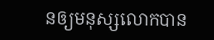នឲ្យមនុស្សលោកបាន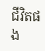ជីវិតផង